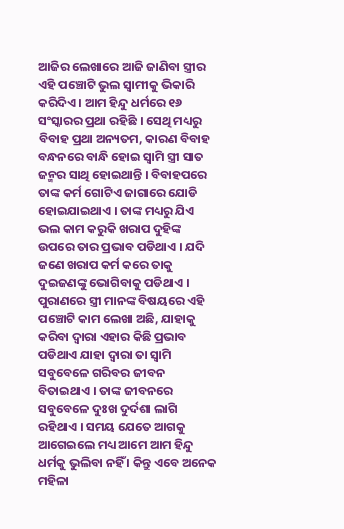ଆଜିର ଲେଖାରେ ଆଜି ଜାଣିବା ସ୍ତ୍ରୀର ଏହି ପଞ୍ଚୋଟି ଭୁଲ ସ୍ଵାମୀକୁ ଭିକାରି କରିଦିଏ । ଆମ ହିନ୍ଦୁ ଧର୍ମରେ ୧୬ ସଂସ୍କାରର ପ୍ରଥା ରହିଛି । ସେଥି ମଧ୍ୟରୁ ବିବାହ ପ୍ରଥା ଅନ୍ୟତମ, କାରଣ ବିବାହ ବନ୍ଧନରେ ବାନ୍ଧି ହୋଇ ସ୍ଵାମି ସ୍ତ୍ରୀ ସାତ ଜନ୍ମର ସାଥି ହୋଇଥାନ୍ତି । ବିବାହପରେ ତାଙ୍କ କର୍ମ ଗୋଟିଏ ଜାଗାରେ ଯୋଡି ହୋଇଯାଇଥାଏ । ତାଙ୍କ ମଧ୍ୟରୁ ଯିଏ ଭଲ କାମ କରୁକି ଖରାପ ଦୁହିଙ୍କ ଉପରେ ତାର ପ୍ରଭାବ ପଡିଥାଏ । ଯଦି ଜଣେ ଖରାପ କର୍ମ କରେ ତାକୁ ଦୁଇଜଣଙ୍କୁ ଭୋଗିବାକୁ ପଡିଥାଏ ।
ପୁରାଣରେ ସ୍ତ୍ରୀ ମାନଙ୍କ ବିଷୟରେ ଏହି ପଞ୍ଚୋଟି କାମ ଲେଖା ଅଛି, ଯାହାକୁ କରିବା ଦ୍ଵାରା ଏହାର କିଛି ପ୍ରଭାବ ପଡିଥାଏ ଯାହା ଦ୍ଵାରା ତା ସ୍ଵାମି ସବୁବେଳେ ଗରିବର ଜୀବନ ବିତାଇଥାଏ । ତାଙ୍କ ଜୀବନରେ ସବୁବେଳେ ଦୁଃଖ ଦୁର୍ଦଶା ଲାଗି ରହିଥାଏ । ସମୟ ଯେତେ ଆଗକୁ ଆଗେଇଲେ ମଧ୍ୟ ଆମେ ଆମ ହିନ୍ଦୁ ଧର୍ମକୁ ଭୁଲିବା ନହିଁ । କିନ୍ତୁ ଏବେ ଅନେକ ମହିଳା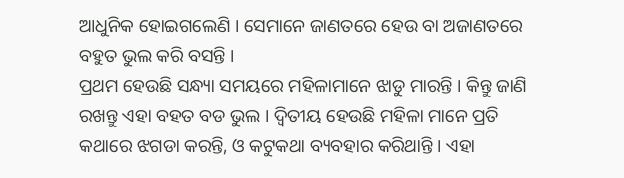ଆଧୁନିକ ହୋଇଗଲେଣି । ସେମାନେ ଜାଣତରେ ହେଉ ବା ଅଜାଣତରେ ବହୁତ ଭୁଲ କରି ବସନ୍ତି ।
ପ୍ରଥମ ହେଉଛି ସନ୍ଧ୍ୟା ସମୟରେ ମହିଳାମାନେ ଝାଡୁ ମାରନ୍ତି । କିନ୍ତୁ ଜାଣି ରଖନ୍ତୁ ଏହା ବହତ ବଡ ଭୁଲ । ଦ୍ଵିତୀୟ ହେଉଛି ମହିଳା ମାନେ ପ୍ରତି କଥାରେ ଝଗଡା କରନ୍ତି, ଓ କଟୁକଥା ବ୍ୟବହାର କରିଥାନ୍ତି । ଏହା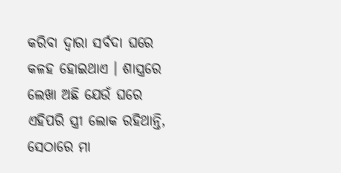କରିବା ଦ୍ଵାରା ସର୍ବଦା ଘରେ କଳହ ହୋଇଥାଏ । ଶାସ୍ତ୍ରରେ ଲେଖା ଅଛି ଯେଉଁ ଘରେ ଏହିପରି ସ୍ତ୍ରୀ ଲୋକ ରହିଥାନ୍ତି, ସେଠାରେ ମା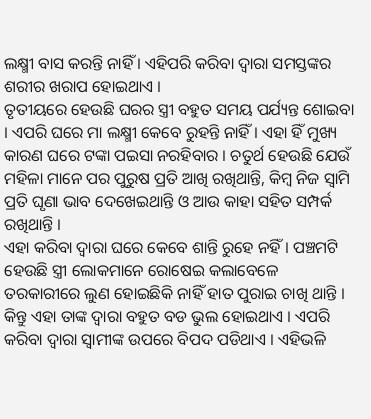ଲକ୍ଷ୍ମୀ ବାସ କରନ୍ତି ନାହିଁ । ଏହିପରି କରିବା ଦ୍ଵାରା ସମସ୍ତଙ୍କର ଶରୀର ଖରାପ ହୋଇଥାଏ ।
ତୃତୀୟରେ ହେଉଛି ଘରର ସ୍ତ୍ରୀ ବହୁତ ସମୟ ପର୍ଯ୍ୟନ୍ତ ଶୋଇବା । ଏପରି ଘରେ ମା ଲକ୍ଷ୍ମୀ କେବେ ରୁହନ୍ତି ନାହିଁ । ଏହା ହିଁ ମୁଖ୍ୟ କାରଣ ଘରେ ଟଙ୍କା ପଇସା ନରହିବାର । ଚତୁର୍ଥ ହେଉଛି ଯେଉଁ ମହିଳା ମାନେ ପର ପୁରୁଷ ପ୍ରତି ଆଖି ରଖିଥାନ୍ତି, କିମ୍ବ ନିଜ ସ୍ଵାମି ପ୍ରତି ଘୃଣା ଭାବ ଦେଖେଇଥାନ୍ତି ଓ ଆଉ କାହା ସହିତ ସମ୍ପର୍କ ରଖିଥାନ୍ତି ।
ଏହା କରିବା ଦ୍ଵାରା ଘରେ କେବେ ଶାନ୍ତି ରୁହେ ନହିଁ । ପଞ୍ଚମଟି ହେଉଛି ସ୍ତ୍ରୀ ଲୋକମାନେ ରୋଷେଇ କଲାବେଳେ ତରକାରୀରେ ଲୁଣ ହୋଇଛିକି ନାହିଁ ହାତ ପୁରାଇ ଚାଖି ଥାନ୍ତି । କିନ୍ତୁ ଏହା ତାଙ୍କ ଦ୍ଵାରା ବହୁତ ବଡ ଭୁଲ ହୋଇଥାଏ । ଏପରି କରିବା ଦ୍ଵାରା ସ୍ଵାମୀଙ୍କ ଉପରେ ବିପଦ ପଡିଥାଏ । ଏହିଭଳି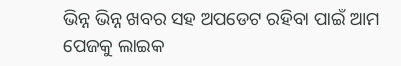ଭିନ୍ନ ଭିନ୍ନ ଖବର ସହ ଅପଡେଟ ରହିବା ପାଇଁ ଆମ ପେଜକୁ ଲାଇକ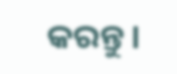କରନ୍ତୁ ।